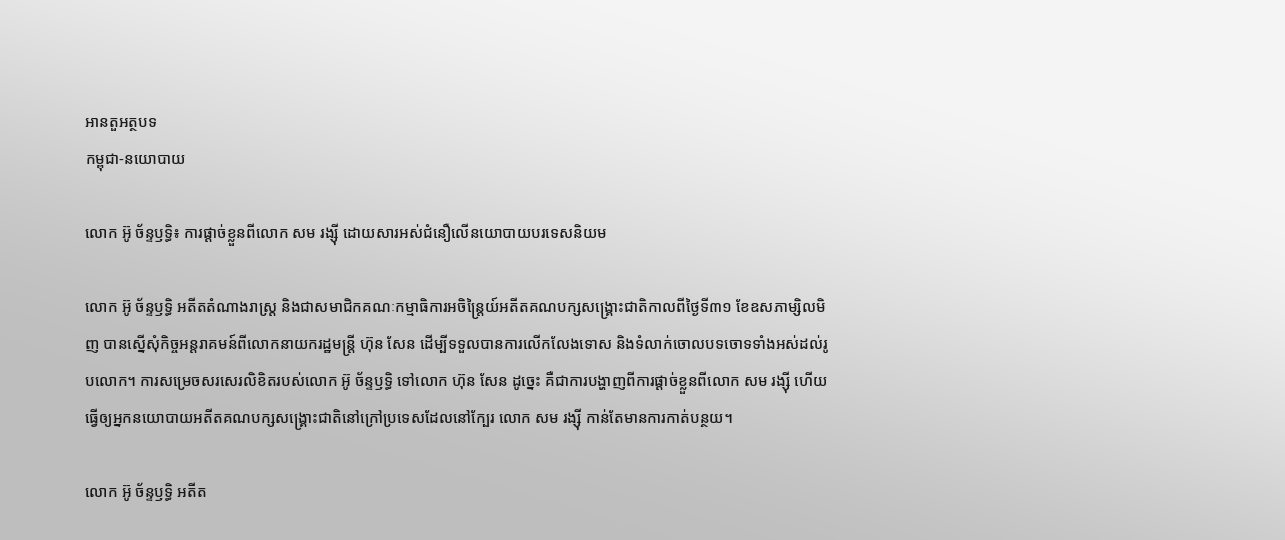អានតួអត្ថបទ
កម្ពុជា-នយោបាយ

លោក អ៊ូ ច័ន្ទឫទ្ធិ៖ ការផ្តាច់ខ្លួនពីលោក សម រង្ស៊ី ដោយសារអស់ជំនឿលើនយោបាយបរទេសនិយម

លោក អ៊ូ ច័ន្ទឫទ្ធិ អតីតតំណាងរាស្ត្រ និងជាសមាជិកគណៈកម្មាធិការអចិន្ត្រៃយ៍អតីតគណបក្សសង្គ្រោះជាតិកាលពីថ្ងៃទី៣១ ខែឧសភាម្សិលមិញ បានស្នើសុំកិច្ចអន្តរាគមន៍ពីលោកនាយករដ្ឋមន្ត្រី ហ៊ុន សែន ដើម្បីទទួលបានការលើកលែងទោស និងទំលាក់ចោលបទចោទទាំងអស់ដល់រូបលោក។ ការសម្រេចសរសេរលិខិតរបស់លោក អ៊ូ ច័ន្ទឫទ្ធិ ទៅលោក ហ៊ុន សែន ដូច្នេះ គឺជាការបង្ហាញពីការផ្តាច់ខ្លួនពីលោក សម រង្ស៊ី ហើយធ្វើឲ្យអ្នកនយោបាយអតីតគណបក្សសង្គ្រោះជាតិនៅក្រៅប្រទេសដែលនៅក្បែរ លោក សម រង្ស៊ី កាន់តែមានការកាត់បន្ថយ។

លោក អ៊ូ ច័ន្ទឫទ្ធិ អតីត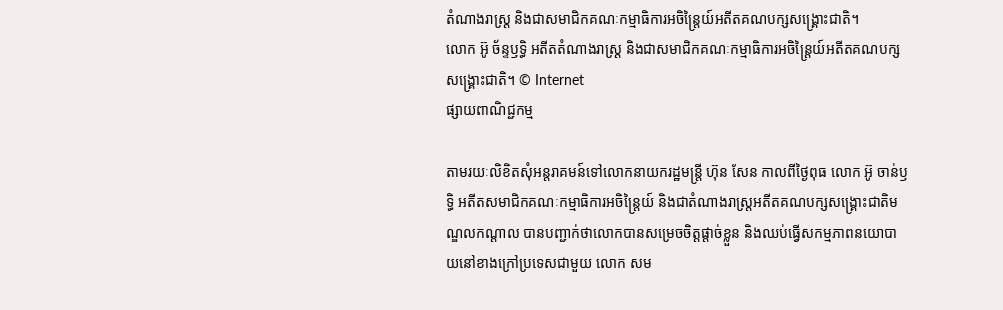តំណាងរាស្ត្រ និងជាសមាជិកគណៈកម្មាធិការអចិន្ត្រៃយ៍អតីតគណបក្សសង្គ្រោះជាតិ។
លោក អ៊ូ ច័ន្ទឫទ្ធិ អតីតតំណាងរាស្ត្រ និងជាសមាជិកគណៈកម្មាធិការអចិន្ត្រៃយ៍អតីតគណបក្សសង្គ្រោះជាតិ។ © Internet
ផ្សាយពាណិជ្ជកម្ម

តាមរយៈលិខិតសុំអន្តរាគមន៍ទៅលោកនាយករដ្ឋមន្ត្រី ហ៊ុន សែន កាលពីថ្ងៃពុធ លោក អ៊ូ ចាន់ឫទ្ធិ អតីតសមាជិកគណៈកម្មាធិការអចិន្ត្រៃយ៍ និងជាតំណាងរាស្ត្រអតីតគណបក្សសង្គ្រោះជាតិមណ្ឌលកណ្តាល បានបញ្ជាក់ថាលោកបានសម្រេចចិត្តផ្តាច់ខ្លួន និងឈប់ធ្វើសកម្មភាពនយោបាយនៅខាងក្រៅប្រទេសជាមួយ លោក សម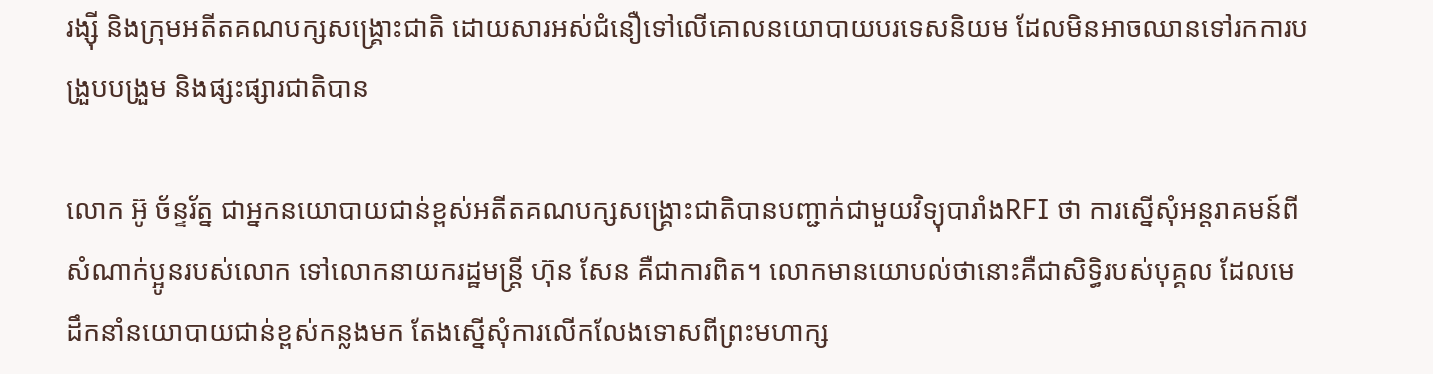រង្ស៊ី និងក្រុមអតីតគណបក្សសង្គ្រោះជាតិ ដោយសារអស់ជំនឿទៅលើគោលនយោបាយបរទេសនិយម ដែលមិនអាចឈានទៅរកការបង្រួបបង្រួម និងផ្សះផ្សារជាតិបាន

លោក អ៊ូ ច័ន្ទរ័ត្ន ជាអ្នកនយោបាយជាន់ខ្ពស់អតីតគណបក្សសង្គ្រោះជាតិបានបញ្ជាក់ជាមួយវិទ្យុបារាំងRFI ថា ការស្នើសុំអន្តរាគមន៍ពីសំណាក់ប្អូនរបស់លោក ទៅលោកនាយករដ្ឋមន្ត្រី ហ៊ុន សែន គឺជាការពិត។ លោកមានយោបល់ថានោះគឺជាសិទ្ធិរបស់បុគ្គល ដែលមេដឹកនាំនយោបាយជាន់ខ្ពស់កន្លងមក តែងស្នើសុំការលើកលែងទោសពីព្រះមហាក្ស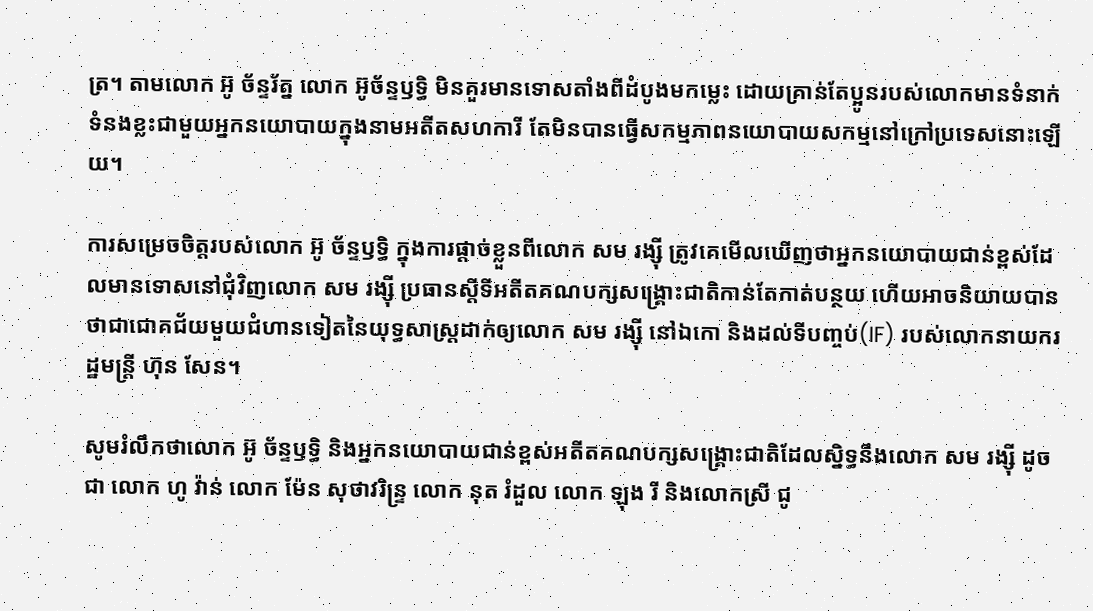ត្រ។ តាមលោក អ៊ូ ច័ន្ទរ័ត្ន លោក អ៊ូច័ន្ទឫទ្ធិ មិនគួរមានទោសតាំងពីដំបូងមកម្លេះ ដោយគ្រាន់តែប្អូនរបស់លោកមានទំនាក់ទំនងខ្លះជាមួយអ្នកនយោបាយក្នុងនាមអតីតសហការី តែមិនបានធ្វើសកម្មភាពនយោបាយសកម្មនៅក្រៅប្រទេសនោះឡើយ។

ការសម្រេចចិត្តរបស់លោក អ៊ូ ច័ន្ទឫទ្ធិ ក្នុងការផ្តាច់ខ្លួនពីលោក សម រង្ស៊ី ត្រូវគេមើលឃើញថាអ្នកនយោបាយជាន់ខ្ពស់ដែលមានទោសនៅជុំវិញលោក សម រង្ស៊ី ប្រធានស្តីទីអតីតគណបក្សសង្គ្រោះជាតិកាន់តែកាត់បន្ថយ ហើយអាចនិយាយបានថាជាជោគជ័យមួយជំហានទៀតនៃយុទ្ធសាស្ត្រដាក់ឲ្យលោក សម រង្ស៊ី នៅឯកោ និងដល់ទីបញ្ចប់(IF) របស់លោកនាយករដ្ឋមន្ត្រី ហ៊ុន សែន។

សូមរំលឹកថាលោក អ៊ូ ច័ន្ទឫទ្ធិ និងអ្នកនយោបាយជាន់ខ្ពស់អតីតគណបក្សសង្រ្គោះជាតិដែលស្និទ្ធនឹងលោក សម រង្ស៊ី ដូចជា លោក ហូ វ៉ាន់ លោក ម៉ែន សុថាវរិន្ទ្រ លោក នុត រំដួល លោក ឡុង រី និងលោកស្រី ជូ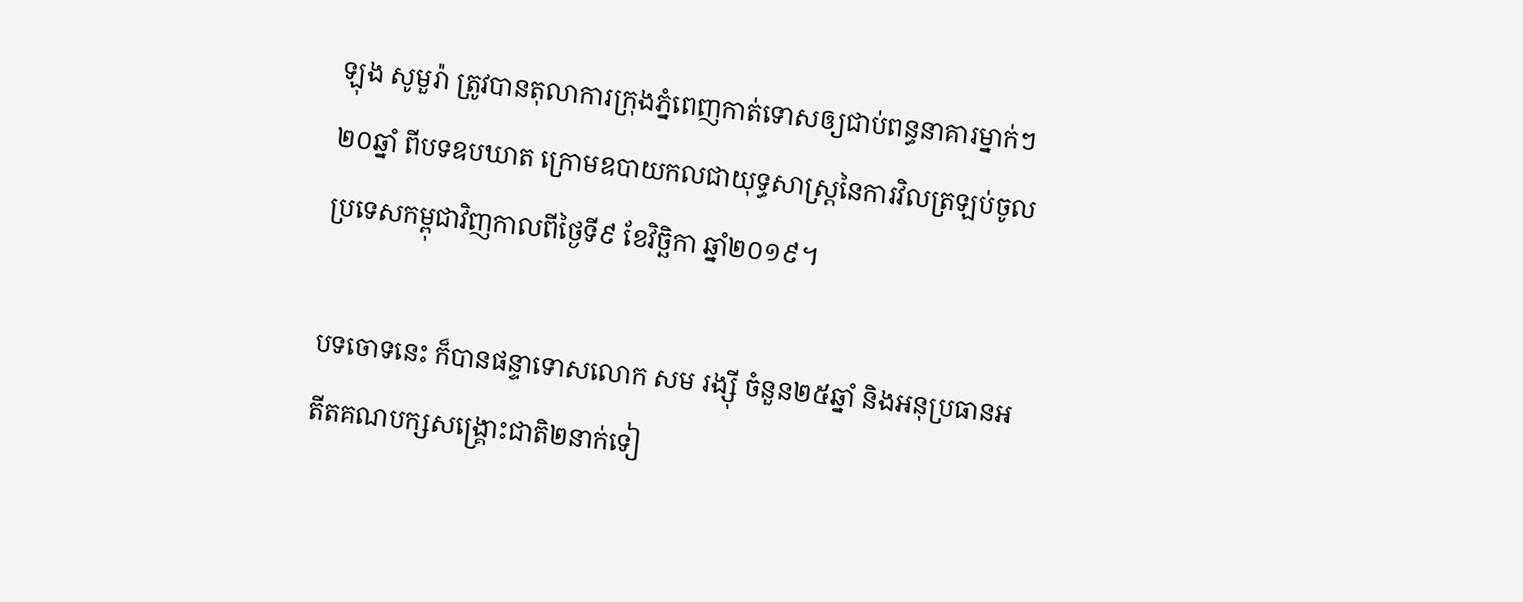ឡុង សូមួរ៉ា ត្រូវបានតុលាការក្រុងភ្នំពេញកាត់ទោសឲ្យជាប់ពន្ធនាគារម្នាក់ៗ២០ឆ្នាំ ពីបទឧបឃាត ក្រោមឧបាយកលជាយុទ្ធសាស្ត្រនៃការវិលត្រឡប់ចូលប្រទេសកម្ពុជាវិញកាលពីថ្ងៃទី៩ ខែវិច្ឆិកា ឆ្នាំ២០១៩។

បទចោទនេះ ក៏បានផន្ទាទោសលោក សម រង្ស៊ី ចំនួន២៥ឆ្នាំ និងអនុប្រធានអតីតគណបក្សសង្គ្រោះជាតិ២នាក់ទៀ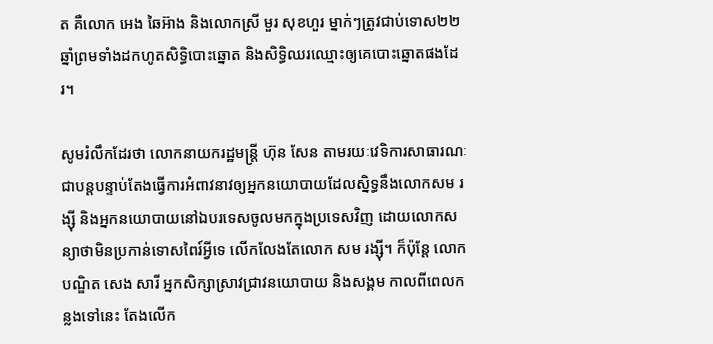ត គឺលោក អេង ឆៃអ៊ាង និងលោកស្រី មួរ សុខហួរ ម្នាក់ៗត្រូវជាប់ទោស២២ឆ្នាំព្រមទាំងដកហូតសិទ្ធិបោះឆ្នោត និងសិទ្ធិឈរឈ្មោះឲ្យគេបោះឆ្នោតផងដែរ។

សូមរំលឹកដែរថា លោកនាយករដ្ឋមន្ត្រី ហ៊ុន សែន តាមរយៈវេទិការសាធារណៈជាបន្តបន្ទាប់តែងធ្វើការអំពាវនាវឲ្យអ្នកនយោបាយដែលស្និទ្ធនឹងលោកសម រង្ស៊ី និងអ្នកនយោបាយនៅឯបរទេសចូលមកក្នុងប្រទេសវិញ ដោយលោកសន្យាថាមិនប្រកាន់ទោសពៃរ៍អ្វីទេ លើកលែងតែលោក សម រង្ស៊ី។ ក៏ប៉ុន្តែ លោកបណ្ឌិត សេង សារី អ្នកសិក្សាស្រាវជ្រាវនយោបាយ និងសង្គម កាលពីពេលកន្លងទៅនេះ តែងលើក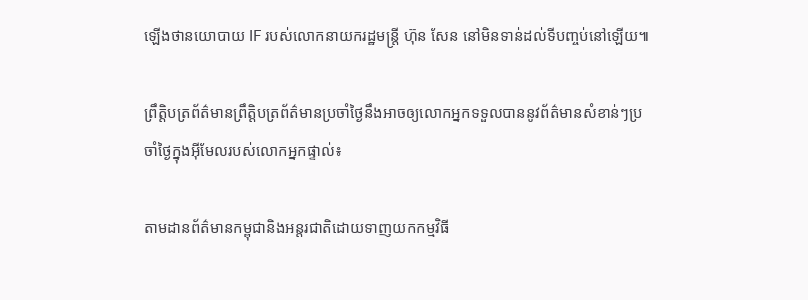ឡើងថានយោបាយ IF របស់លោកនាយករដ្ឋមន្ត្រី ហ៊ុន សែន នៅមិនទាន់ដល់ទីបញ្ចប់នៅឡើយ៕

ព្រឹត្តិបត្រព័ត៌មានព្រឹត្តិបត្រព័ត៌មានប្រចាំថ្ងៃនឹងអាចឲ្យលោកអ្នកទទួលបាននូវព័ត៌មានសំខាន់ៗប្រចាំថ្ងៃក្នុងអ៊ីមែលរបស់លោកអ្នកផ្ទាល់៖

តាមដានព័ត៌មានកម្ពុជានិងអន្តរជាតិដោយទាញយកកម្មវិធី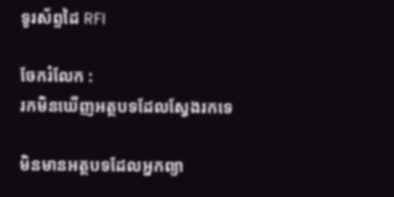ទូរស័ព្ទដៃ RFI

ចែករំលែក :
រកមិនឃើញអត្ថបទដែលស្វែងរកទេ

មិនមានអត្ថបទដែលអ្នកព្យា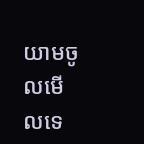យាមចូលមើលទេ